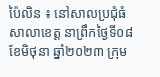ប៉ៃលិន ៖ នៅសាលប្រជុំធំសាលាខេត្ត នាព្រឹកថ្ងៃទី០៨ ខែមិថុនា ឆ្នាំ២០២៣ ក្រុម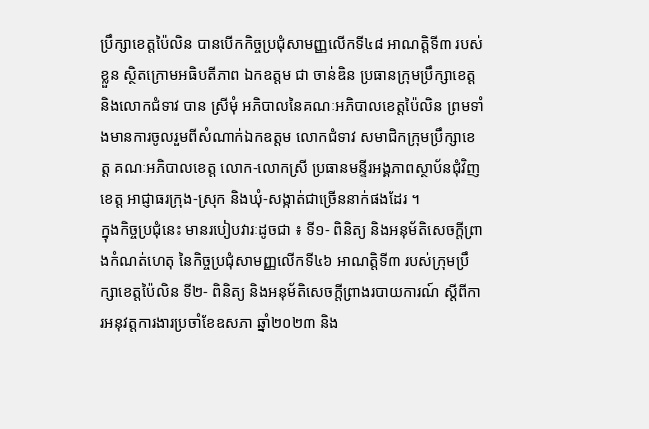ប្រឹក្សាខេត្តប៉ៃលិន បានបើកកិច្ចប្រជុំសាមញ្ញលើកទី៤៨ អាណត្តិទី៣ របស់ខ្លួន ស្ថិតក្រោមអធិបតីភាព ឯកឧត្តម ជា ចាន់ឌិន ប្រធានក្រុមប្រឹក្សាខេត្ត និងលោកជំទាវ បាន ស្រីមុំ អភិបាលនៃគណៈអភិបាលខេត្តប៉ៃលិន ព្រមទាំងមានការចូលរួមពីសំណាក់ឯកឧត្តម លោកជំទាវ សមាជិកក្រុមប្រឹក្សាខេត្ត គណៈអភិបាលខេត្ត លោក-លោកស្រី ប្រធានមន្ទីរអង្គភាពស្ថាប័នជុំវិញខេត្ត អាជ្ញាធរក្រុង-ស្រុក និងឃុំ-សង្កាត់ជាច្រើននាក់ផងដែរ ។
ក្នុងកិច្ចប្រជុំនេះ មានរបៀបវារៈដូចជា ៖ ទី១- ពិនិត្យ និងអនុម័តិសេចក្តីព្រាងកំណត់ហេតុ នៃកិច្ចប្រជុំសាមញ្ញលើកទី៤៦ អាណត្តិទី៣ របស់ក្រុមប្រឹក្សាខេត្តប៉ៃលិន ទី២- ពិនិត្យ និងអនុម័តិសេចក្តីព្រាងរបាយការណ៍ ស្តីពីការអនុវត្តការងារប្រចាំខែឧសភា ឆ្នាំ២០២៣ និង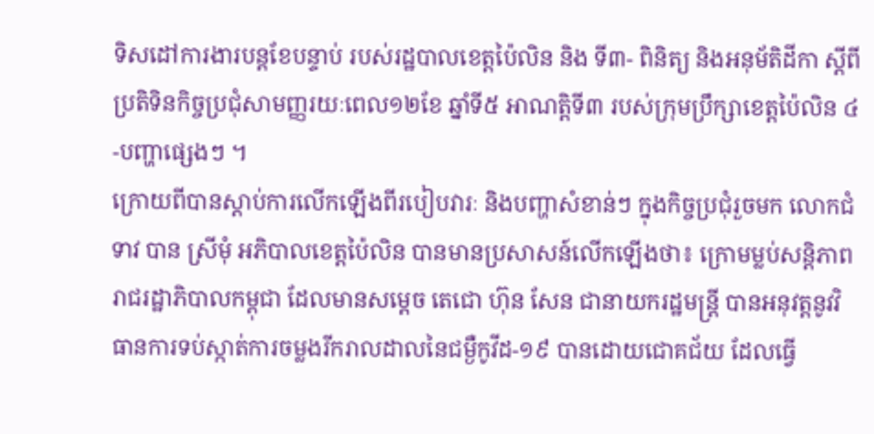ទិសដៅការងារបន្តខែបន្ទាប់ របស់រដ្ឋបាលខេត្តប៉ៃលិន និង ទី៣- ពិនិត្យ និងអនុម័តិដីកា ស្តីពីប្រតិទិនកិច្ចប្រជុំសាមញ្ញរយៈពេល១២ខែ ឆ្នាំទី៥ អាណត្តិទី៣ របស់ក្រុមប្រឹក្សាខេត្តប៉ៃលិន ៤-បញ្ហាផ្សេងៗ ។
ក្រោយពីបានស្តាប់ការលើកឡើងពីរបៀបវារៈ និងបញ្ហាសំខាន់ៗ ក្នុងកិច្ចប្រជុំរួចមក លោកជំទាវ បាន ស្រីមុំ អភិបាលខេត្តប៉ៃលិន បានមានប្រសាសន៍លើកឡើងថា៖ ក្រោមម្លប់សន្តិភាព រាជរដ្ឋាភិបាលកម្ពុជា ដែលមានសម្តេច តេជោ ហ៊ុន សែន ជានាយករដ្ឋមន្ត្រី បានអនុវត្តនូវវិធានការទប់ស្កាត់ការចម្លងរីករាលដាលនៃជម្ងឺកូវីដ-១៩ បានដោយជោគជ័យ ដែលធ្វើ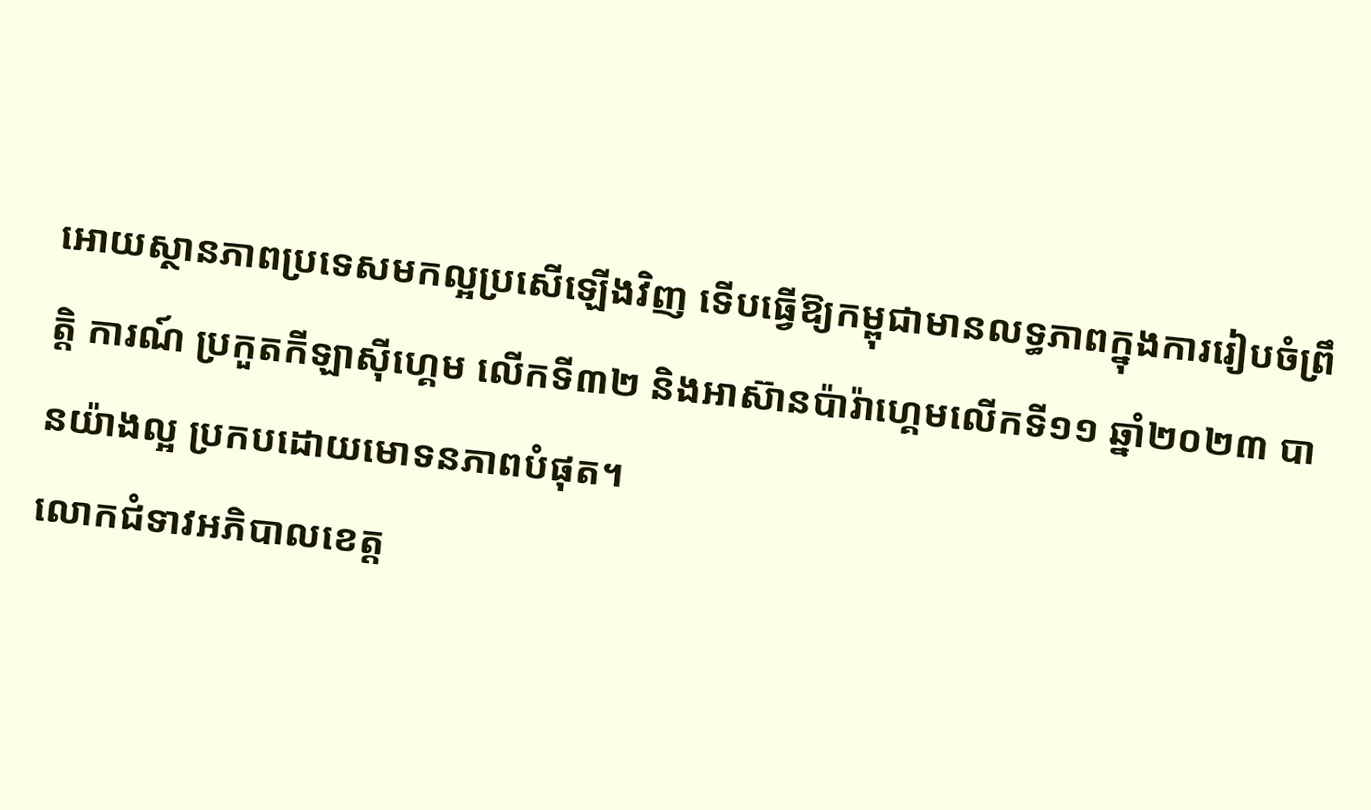អោយស្ថានភាពប្រទេសមកល្អប្រសើឡើងវិញ ទើបធ្វើឱ្យកម្ពុជាមានលទ្ធភាពក្នុងការរៀបចំព្រឹត្តិ ការណ៍ ប្រកួតកីឡាស៊ីហ្គេម លើកទី៣២ និងអាស៊ានប៉ារ៉ាហ្គេមលើកទី១១ ឆ្នាំ២០២៣ បានយ៉ាងល្អ ប្រកបដោយមោទនភាពបំផុត។
លោកជំទាវអភិបាលខេត្ត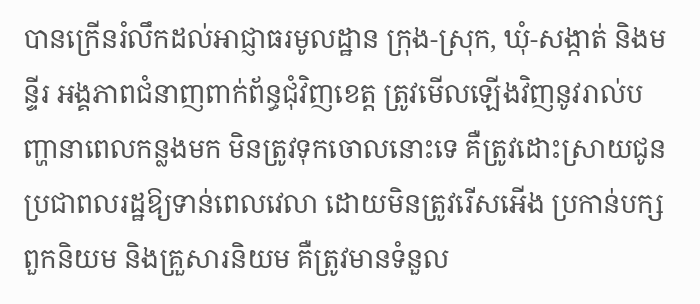បានក្រើនរំលឹកដល់អាជ្ញាធរមូលដ្ឋាន ក្រុង-ស្រុក, ឃុំ-សង្កាត់ និងមន្ទីរ អង្គភាពជំនាញពាក់ព័ន្ធជុំវិញខេត្ត ត្រូវមើលឡើងវិញនូវរាល់បញ្ហានាពេលកន្លងមក មិនត្រូវទុកចោលនោះទេ គឺត្រូវដោះស្រាយជូនប្រជាពលរដ្ឋឱ្យទាន់ពេលវេលា ដោយមិនត្រូវរើសអើង ប្រកាន់បក្សពួកនិយម និងគ្រួសារនិយម គឺត្រូវមានទំនួល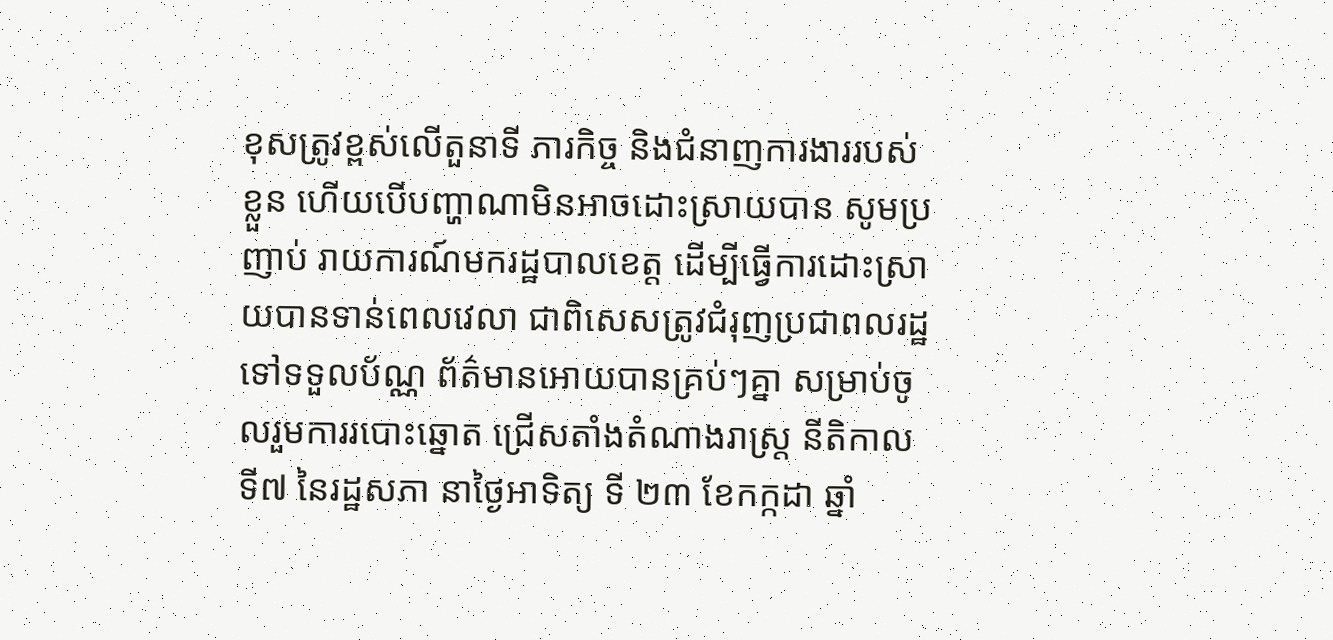ខុសត្រូវខ្ពស់លើតួនាទី ភារកិច្ច និងជំនាញការងាររបស់ខ្លួន ហើយបើបញ្ហាណាមិនអាចដោះស្រាយបាន សូមប្រញាប់ រាយការណ៍មករដ្ឋបាលខេត្ត ដើម្បីធ្វើការដោះស្រាយបានទាន់ពេលវេលា ជាពិសេសត្រូវជំរុញប្រជាពលរដ្ឋទៅទទួលប័ណ្ណ ព័ត៌មានអោយបានគ្រប់ៗគ្នា សម្រាប់ចូលរួមការរបោះឆ្នោត ជ្រើសតាំងតំណាងរាស្ត្រ នីតិកាល ទី៧ នៃរដ្ឋសភា នាថ្ងៃអាទិត្យ ទី ២៣ ខែកក្កដា ឆ្នាំ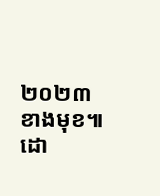២០២៣ ខាងមុខ៕ដោ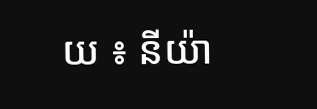យ ៖ នីយ៉ា